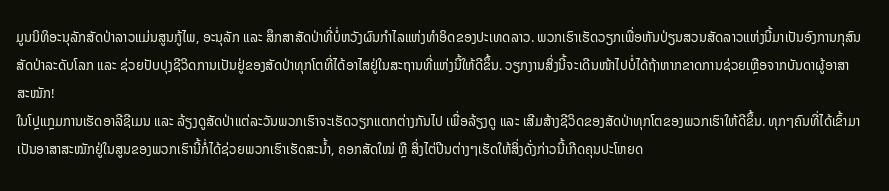ມູນນິທິອະນຸລັກສັດປ່າລາວແມ່ນສູນກູ້ໄພ, ອະນຸລັກ ແລະ ສຶກສາສັດປ່າທີ່ບໍ່ຫວັງຜົນກຳໄລແຫ່ງທຳອິດຂອງປະເທດລາວ. ພວກເຮົາເຮັດວຽກເພື່ອຫັນປ່ຽນສວນສັດລາວແຫ່ງນີ້ມາເປັນອົງການກຸສົນສັດປ່າລະດັບໂລກ ແລະ ຊ່ວຍປັບປຸງຊີວິດການເປັນຢູ່ຂອງສັດປ່າທຸກໂຕທີ່ໄດ້ອາໄສຢູ່ໃນສະຖານທີ່ແຫ່ງນີ້ໃຫ້ດີຂຶ້ນ. ວຽກງານສິ່ງນີ້ຈະເດີນໜ້າໄປບໍ່ໄດ້ຖ້າຫາກຂາດການຊ່ວຍເຫຼືອຈາກບັນດາຜູ້ອາສາສະໝັກ!
ໃນໂປຼແກຼມການເຮັດອາລີຊີເມນ ແລະ ລ້ຽງດູສັດປ່າແຕ່ລະວັນພວກເຮົາຈະເຮັດວຽກແຕກຕ່າງກັນໄປ ເພື່ອລ້ຽງດູ ແລະ ເສີມສ້າງຊີວິດຂອງສັດປ່າທຸກໂຕຂອງພວກເຮົາໃຫ້ດີຂຶ້ນ. ທຸກໆຄົນທີ່ໄດ້ເຂົ້າມາເປັນອາສາສະໝັກຢູ່ໃນສູນຂອງພວກເຮົານີ້ກໍ່ໄດ້ຊ່ວຍພວກເຮົາເຮັດສະນ້ຳ, ຄອກສັດໃໝ່ ຫຼື ສິ່ງໄຕ່ປີນຕ່າງໆເຮັດໃຫ້ສິ່ງດັ່ງກ່າວນີ້ເກີດຄຸນປະໂຫຍດ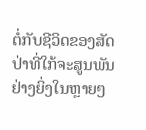ຕໍ່ກັບຊີວິດຂອງສັດປ່າທີ່ໃກ້ຈະສູນພັນຢ່າງຍິ່ງໃນຫຼາຍໆ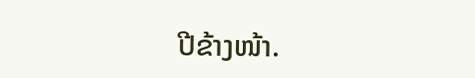ປີຂ້າງໜ້າ.